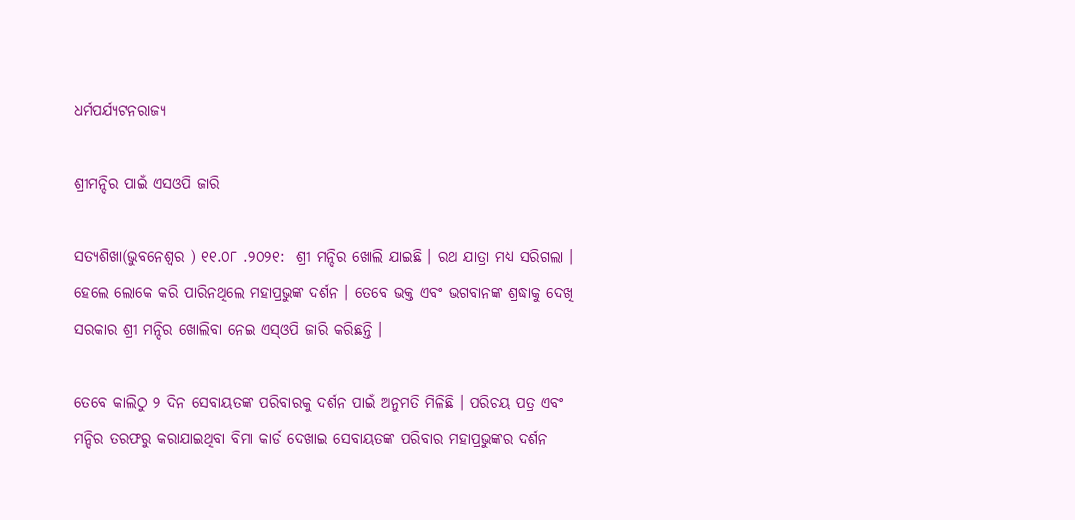ଧର୍ମପର୍ଯ୍ୟଟନରାଜ୍ୟ

ଶ୍ରୀମନ୍ଦିର ପାଇଁ ଏସଓପି ଜାରି

ସତ୍ୟଶିଖା(ଭୁବନେଶ୍ୱର ) ୧୧.୦୮ .୨୦୨୧:  ଶ୍ରୀ ମନ୍ଦିର ଖୋଲି ଯାଇଛି । ରଥ ଯାତ୍ରା ମଧ୍ୟ ସରିଗଲା । ହେଲେ ଲୋକେ କରି ପାରିନଥିଲେ ମହାପ୍ରଭୁଙ୍କ ଦର୍ଶନ । ତେବେ ଭକ୍ତ ଏବଂ ଭଗବାନଙ୍କ ଶ୍ରଦ୍ଧାକୁ ଦେଖି ସରକାର ଶ୍ରୀ ମନ୍ଦିର ଖୋଲିବା ନେଇ ଏସ୍‌ଓପି ଜାରି କରିଛନ୍ତି ।

ତେବେ କାଲିଠୁ ୨ ଦିନ ସେବାୟତଙ୍କ ପରିବାରକୁ ଦର୍ଶନ ପାଇଁ ଅନୁମତି ମିଳିଛି । ପରିଚୟ ପତ୍ର ଏବଂ ମନ୍ଦିର ତରଫରୁ କରାଯାଇଥିବା ବିମା କାର୍ଡ ଦେଖାଇ ସେବାୟତଙ୍କ ପରିବାର ମହାପ୍ରଭୁଙ୍କର ଦର୍ଶନ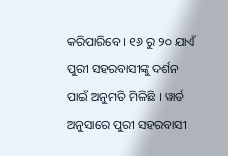କରିପାରିବେ । ୧୬ ରୁ ୨୦ ଯାଏଁ ପୁରୀ ସହରବାସୀଙ୍କୁ ଦର୍ଶନ ପାଇଁ ଅନୁମତି ମିଳିଛି । ୱାର୍ଡ ଅନୁସାରେ ପୁରୀ ସହରବାସୀ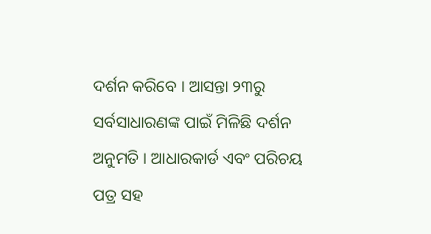ଦର୍ଶନ କରିବେ । ଆସନ୍ତା ୨୩ରୁ ସର୍ବସାଧାରଣଙ୍କ ପାଇଁ ମିଳିଛି ଦର୍ଶନ ଅନୁମତି । ଆଧାରକାର୍ଡ ଏବଂ ପରିଚୟ ପତ୍ର ସହ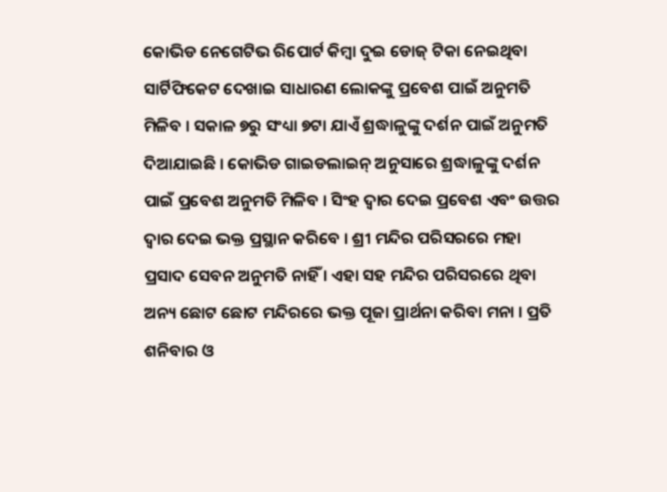କୋଭିଡ ନେଗେଟିଭ ରିପୋର୍ଟ କିମ୍ବା ଦୁଇ ଡୋଜ୍ ଟିକା ନେଇଥିବା ସାର୍ଟିଫିକେଟ ଦେଖାଇ ସାଧାରଣ ଲୋକଙ୍କୁ ପ୍ରବେଶ ପାଇଁ ଅନୁମତି ମିଳିବ । ସକାଳ ୭ରୁ ସଂଧ୍ୟା ୭ଟା ଯାଏଁ ଶ୍ରଦ୍ଧାଳୁଙ୍କୁ ଦର୍ଶନ ପାଇଁ ଅନୁମତି ଦିଆଯାଇଛି । କୋଭିଡ ଗାଇଡଲାଇନ୍ ଅନୁସାରେ ଶ୍ରଦ୍ଧାଳୁଙ୍କୁ ଦର୍ଶନ ପାଇଁ ପ୍ରବେଶ ଅନୁମତି ମିଳିବ । ସିଂହ ଦ୍ୱାର ଦେଇ ପ୍ରବେଶ ଏବଂ ଉତ୍ତର ଦ୍ୱାର ଦେଇ ଭକ୍ତ ପ୍ରସ୍ଥାନ କରିବେ । ଶ୍ରୀ ମନ୍ଦିର ପରିସରରେ ମହା ପ୍ରସାଦ ସେବନ ଅନୁମତି ନାହିଁ । ଏହା ସହ ମନ୍ଦିର ପରିସରରେ ଥିବା ଅନ୍ୟ ଛୋଟ ଛୋଟ ମନ୍ଦିରରେ ଭକ୍ତ ପୂଜା ପ୍ରାର୍ଥନା କରିବା ମନା । ପ୍ରତି ଶନିବାର ଓ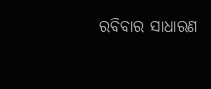ରବିବାର ସାଧାରଣ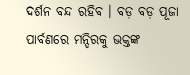ଦର୍ଶନ ବନ୍ଦ ରହିବ । ବଡ଼ ବଡ଼ ପୂଜା ପାର୍ବଣରେ ମନ୍ଦିରକୁ ଭକ୍ତଙ୍କ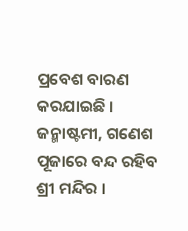ପ୍ରବେଶ ବାରଣ କରଯାଇଛି । ଜନ୍ମାଷ୍ଟମୀ, ଗଣେଶ ପୂଜାରେ ବନ୍ଦ ରହିବ ଶ୍ରୀ ମନ୍ଦିର ।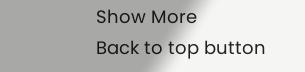Show More
Back to top button